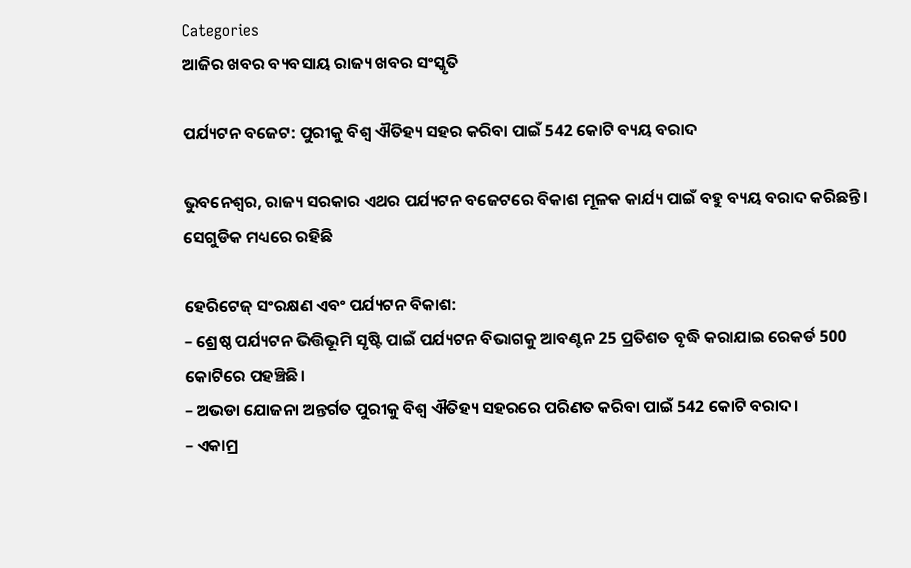Categories
ଆଜିର ଖବର ବ୍ୟବସାୟ ରାଜ୍ୟ ଖବର ସଂସ୍କୃତି

ପର୍ଯ୍ୟଟନ ବଜେଟ: ପୁରୀକୁ ବିଶ୍ବ ଐତିହ୍ୟ ସହର କରିବା ପାଇଁ 542 କୋଟି ବ୍ୟୟ ବରାଦ

ଭୁବନେଶ୍ବର, ରାଜ୍ୟ ସରକାର ଏଥର ପର୍ଯ୍ୟଟନ ବଜେଟରେ ବିକାଶ ମୂଳକ କାର୍ଯ୍ୟ ପାଇଁ ବହୁ ବ୍ୟୟ ବରାଦ କରିଛନ୍ତି। ସେଗୁଡିକ ମଧ୍ୟରେ ରହିଛି

ହେରିଟେଜ୍ ସଂରକ୍ଷଣ ଏବଂ ପର୍ଯ୍ୟଟନ ବିକାଶ:
– ଶ୍ରେଷ୍ଠ ପର୍ଯ୍ୟଟନ ଭିତ୍ତିଭୂମି ସୃଷ୍ଟି ପାଇଁ ପର୍ଯ୍ୟଟନ ବିଭାଗକୁ ଆବଣ୍ଟନ 25 ପ୍ରତିଶତ ବୃଦ୍ଧି କରାଯାଇ ରେକର୍ଡ 500 କୋଟିରେ ପହଞ୍ଚିଛି।
– ଅଭଡା ଯୋଜନା ଅନ୍ତର୍ଗତ ପୁରୀକୁ ବିଶ୍ୱ ଐତିହ୍ୟ ସହରରେ ପରିଣତ କରିବା ପାଇଁ 542 କୋଟି ବରାଦ।
– ଏକାମ୍ର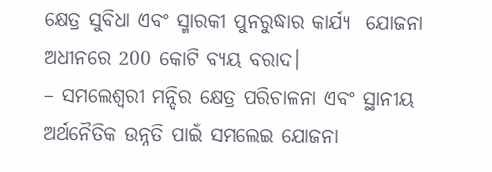କ୍ଷେତ୍ର ସୁବିଧା ଏବଂ ସ୍ମାରକୀ ପୁନରୁଦ୍ଧାର କାର୍ଯ୍ୟ  ଯୋଜନା ଅଧୀନରେ 200 କୋଟି ବ୍ୟୟ ବରାଦ।
– ସମଲେଶ୍ୱରୀ ମନ୍ଦିର କ୍ଷେତ୍ର ପରିଚାଳନା ଏବଂ ସ୍ଥାନୀୟ ଅର୍ଥନୈତିକ ଉନ୍ନତି ପାଇଁ ସମଲେଇ ଯୋଜନା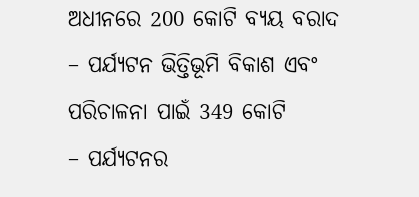ଅଧୀନରେ 200 କୋଟି ବ୍ୟୟ ବରାଦ
– ପର୍ଯ୍ୟଟନ ଭିତ୍ତିଭୂମି ବିକାଶ ଏବଂ ପରିଚାଳନା ପାଇଁ 349 କୋଟି
– ପର୍ଯ୍ୟଟନର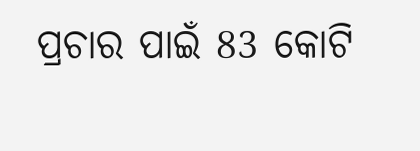ପ୍ରଚାର ପାଇଁ 83 କୋଟି